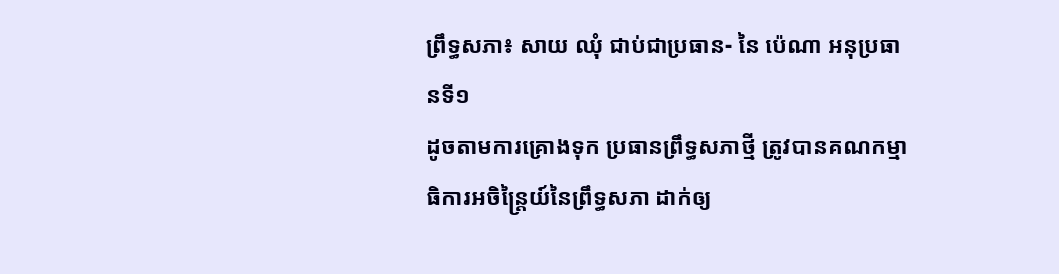ព្រឹទ្ធសភា៖ សាយ ឈុំ ជាប់ជាប្រធាន- នៃ ប៉េណា អនុប្រធានទី១
ដូចតាមការគ្រោងទុក ប្រធានព្រឹទ្ធសភាថ្មី ត្រូវបានគណកម្មាធិការអចិន្ត្រៃយ៍នៃព្រឹទ្ធសភា ដាក់ឲ្យ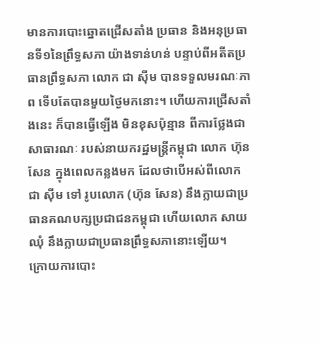មានការបោះឆ្នោតជ្រើសតាំង ប្រធាន និងអនុប្រធានទី១នៃព្រឹទ្ធសភា យ៉ាងទាន់ហន់ បន្ទាប់ពីអតីតប្រធានព្រឹទ្ធសភា លោក ជា ស៊ីម បានទទួលមរណៈភាព ទើបតែបានមួយថ្ងៃមកនោះ។ ហើយការជ្រើសតាំងនេះ ក៏បានធ្វើឡើង មិនខុសប៉ុន្មាន ពីការថ្លែងជាសាធារណៈ របស់នាយករដ្ឋមន្ត្រីកម្ពុជា លោក ហ៊ុន សែន ក្នុងពេលកន្លងមក ដែលថាបើអស់ពីលោក ជា ស៊ីម ទៅ រូបលោក (ហ៊ុន សែន) នឹងក្លាយជាប្រធានគណបក្សប្រជាជនកម្ពុជា ហើយលោក សាយ ឈុំ នឹងក្លាយជាប្រធានព្រឹទ្ធសភានោះឡើយ។
ក្រោយការបោះ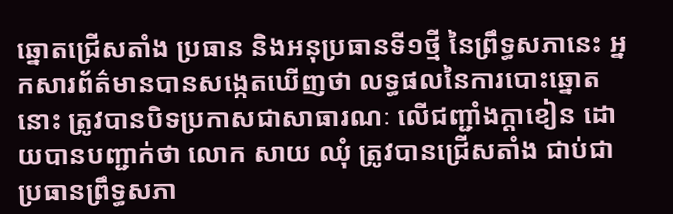ឆ្នោតជ្រើសតាំង ប្រធាន និងអនុប្រធានទី១ថ្មី នៃព្រឹទ្ធសភានេះ អ្នកសារព័ត៌មានបានសង្កេតឃើញថា លទ្ធផលនៃការបោះឆ្នោតនោះ ត្រូវបានបិទប្រកាសជាសាធារណៈ លើជញ្ជាំងក្តាខៀន ដោយបានបញ្ជាក់ថា លោក សាយ ឈុំ ត្រូវបានជ្រើសតាំង ជាប់ជាប្រធានព្រឹទ្ធសភា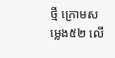ថ្មី ក្រោមសម្លេង៥២ លើ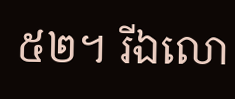៥២។ រីឯលោ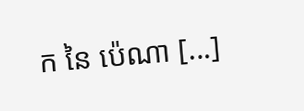ក នៃ ប៉េណា [...]